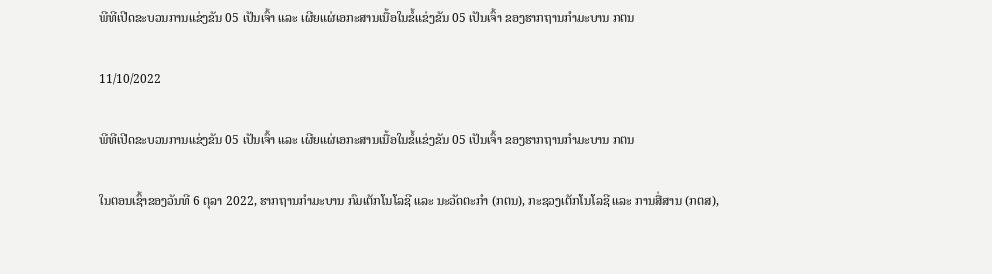ພີທີເປີດຂະບວນການແຂ່ງຂັນ 05 ເປັນເຈົ້າ ແລະ ເຜີຍແຜ່ເອກະສານເນື້ອໃນຂໍ້ແຂ່ງຂັນ 05 ເປັນເຈົ້າ ຂອງຮາກຖານກຳມະບານ ກຕນ

11/10/2022

ພີທີເປີດຂະບວນການແຂ່ງຂັນ 05 ເປັນເຈົ້າ ແລະ ເຜີຍແຜ່ເອກະສານເນື້ອໃນຂໍ້ແຂ່ງຂັນ 05 ເປັນເຈົ້າ ຂອງຮາກຖານກຳມະບານ ກຕນ

ໃນຕອນເຊົ້າຂອງວັນທີ 6 ຕຸລາ 2022, ຮາກຖານກຳມະບານ ກົມເຕັກໂນໂລຊີ ແລະ ນະວັດຕະກຳ (ກຕນ), ກະຊວງເຕັກໂນໂລຊີ ແລະ ການສື່ສານ (ກຕສ),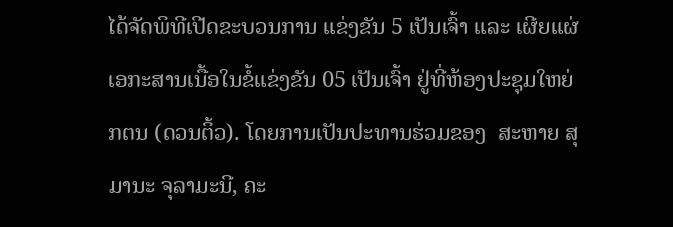ໄດ້ຈັດພິທີເປີດຂະບວນການ ແຂ່ງຂັນ 5 ເປັນເຈົ້າ ແລະ ເຜີຍແຜ່ເອກະສານເນື້ອໃນຂໍ້ແຂ່ງຂັນ 05 ເປັນເຈົ້າ ຢູ່ທີ່ຫ້ອງປະຊຸມໃຫຍ່ ກຕນ (ດວນຕິ້ວ). ໂດຍການເປັນປະທານຮ່ວມຂອງ  ສະຫາຍ ສຸມານະ ຈຸລາມະນີ, ຄະ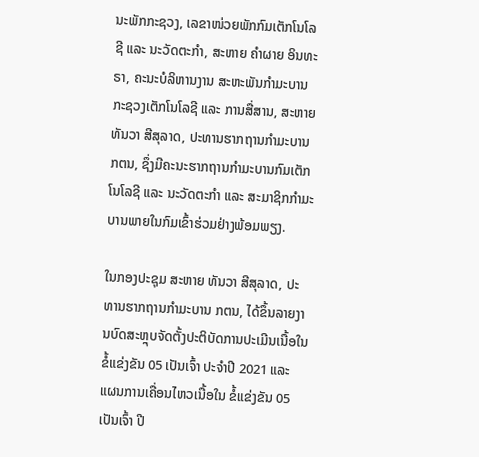ນະພັກກະຊວງ, ເລຂາໜ່ວຍພັກກົມເຕັກໂນໂລຊີ ແລະ ນະວັດຕະກຳ, ສະຫາຍ ຄຳຜາຍ ອິນທະຣາ, ຄະນະບໍລິຫານງານ ສະຫະພັນກຳມະບານ ກະຊວງເຕັກໂນໂລຊີ ແລະ ການສື່ສານ, ສະຫາຍ ທັນວາ ສີສຸລາດ, ປະທານຮາກຖານກຳມະບານ ກຕນ, ຊຶ່ງມີຄະນະຮາກຖານກຳມະບານກົມເຕັກໂນໂລຊີ ແລະ ນະວັດຕະກຳ ແລະ ສະມາຊິກກຳມະບານພາຍໃນກົມເຂົ້າຮ່ວມຢ່າງພ້ອມພຽງ.

ໃນກອງປະຊຸມ ສະຫາຍ ທັນວາ ສີສຸລາດ, ປະທານຮາກຖານກຳມະບານ ກຕນ, ໄດ້ຂຶ້ນລາຍງານບົດສະຫຼຸບຈັດຕັ້ງປະຕິບັດການປະເມີນເນື້ອໃນຂໍ້ແຂ່ງຂັນ 05 ເປັນເຈົ້າ ປະຈຳປີ 2021 ແລະ ແຜນການເຄື່ອນໄຫວເນື້ອໃນ ຂໍ້ແຂ່ງຂັນ 05 ເປັນເຈົ້າ ປີ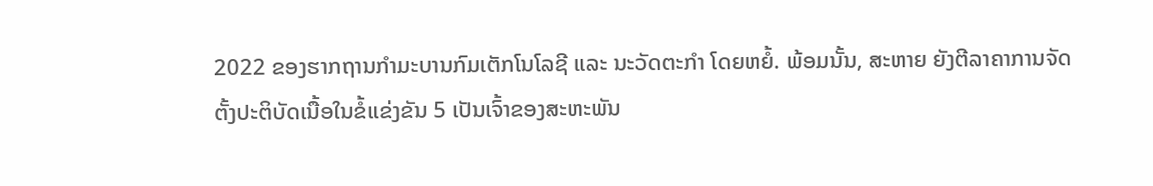2022 ຂອງຮາກຖານກຳມະບານກົມເຕັກໂນໂລຊີ ແລະ ນະວັດຕະກຳ ໂດຍຫຍໍ້. ພ້ອມນັ້ນ, ສະຫາຍ ຍັງຕີລາຄາການຈັດຕັ້ງປະຕິບັດເນື້ອໃນຂໍ້ແຂ່ງຂັນ 5 ເປັນເຈົ້າຂອງສະຫະພັນ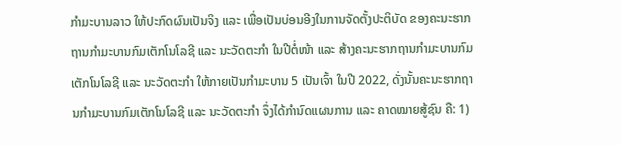ກໍາມະບານລາວ ໃຫ້ປະກົດຜົນເປັນຈິງ ແລະ ເພື່ອເປັນບ່ອນອີງໃນການຈັດຕັ້ງປະຕິບັດ ຂອງຄະນະຮາກຖານກຳມະບານກົມເຕັກໂນໂລຊີ ແລະ ນະວັດຕະກຳ ໃນປີຕໍ່ໜ້າ ແລະ ສ້າງຄະນະຮາກຖານກຳມະບານກົມເຕັກໂນໂລຊີ ແລະ ນະວັດຕະກຳ ໃຫ້ກາຍເປັນກໍາມະບານ 5 ເປັນເຈົ້າ ໃນປີ 2022, ດັ່ງນັ້ນຄະນະຮາກຖານກຳມະບານກົມເຕັກໂນໂລຊີ ແລະ ນະວັດຕະກໍາ ຈຶ່ງໄດ້ກໍານົດແຜນການ ແລະ ຄາດໝາຍສູ້ຊົນ ຄື: 1)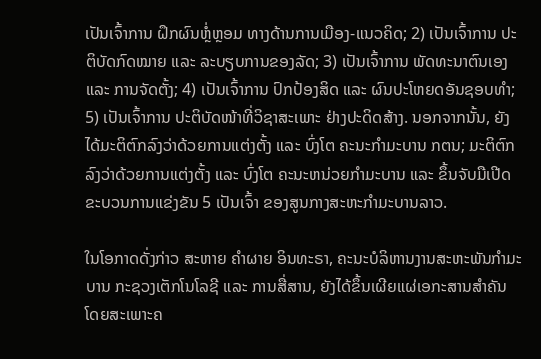ເປັນເຈົ້າການ ຝຶກຜົນຫຼໍ່ຫຼອມ ທາງດ້ານການເມືອງ-ແນວຄິດ; 2) ເປັນເຈົ້າການ ປະຕິບັດກົດໝາຍ ແລະ ລະບຽບການຂອງລັດ; 3) ເປັນເຈົ້າການ ພັດທະນາຕົນເອງ ແລະ ການຈັດຕັ້ງ; 4) ເປັນເຈົ້າການ ປົກປ້ອງສິດ ແລະ ຜົນປະໂຫຍດອັນຊອບທໍາ; 5) ເປັນເຈົ້າການ ປະຕິບັດໜ້າທີ່ວິຊາສະເພາະ ຢ່າງປະດິດສ້າງ. ນອກຈາກນັ້ນ, ຍັງໄດ້ມະຕິຕົກລົງວ່າດ້ວຍການແຕ່ງຕັ້ງ ແລະ ບົ່ງໂຕ ຄະນະກຳມະບານ ກຕນ; ມະຕິຕົກລົງວ່າດ້ວຍການແຕ່ງຕັ້ງ ແລະ ບົ່ງໂຕ ຄະນະຫນ່ວຍກຳມະບານ ແລະ ຂຶ້ນຈັບມືເປີດຂະບວນການແຂ່ງຂັນ 5 ເປັນເຈົ້າ ຂອງສູນກາງສະຫະກຳມະບານລາວ.

ໃນໂອກາດດັ່ງກ່າວ ສະຫາຍ ຄຳຜາຍ ອິນທະຣາ, ຄະນະບໍລິຫານງານສະຫະພັນກຳມະບານ ກະຊວງເຕັກໂນໂລຊີ ແລະ ການສື່ສານ, ຍັງໄດ້ຂຶ້ນເຜີຍແຜ່ເອກະສານສຳຄັນ ໂດຍສະເພາະຄ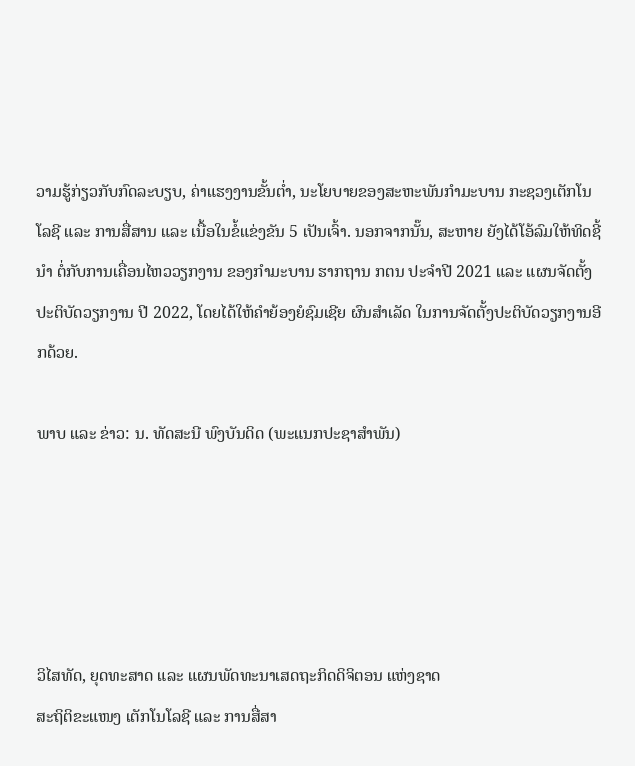ວາມຮູ້ກ່ຽວກັບກົດລະບຽບ, ຄ່າແຮງງານຂັ້ນຕ່ຳ, ນະໂຍບາຍຂອງສະຫະພັນກຳມະບານ ກະຊວງເຕັກໂນໂລຊີ ແລະ ການສື່ສານ ແລະ ເນື້ອໃນຂໍ້ແຂ່ງຂັນ 5 ເປັນເຈົ້າ. ນອກຈາກນັ໊ນ, ສະຫາຍ ຍັງໄດ້ໂອ້ລົມໃຫ້ທິດຊີ້ນຳ ຕໍ່ກັບການເຄື່ອນໄຫວວຽກງານ ຂອງກຳມະບານ ຮາກຖານ ກຕນ ປະຈຳປີ 2021 ແລະ ແຜນຈັດຕັ້ງປະຕິບັດວຽກງານ ປີ 2022, ໂດຍໄດ້ໃຫ້ຄຳຍ້ອງຍໍຊົມເຊີຍ ຜົນສຳເລັດ ໃນການຈັດຕັ້ງປະຕິບັດວຽກງານອີກດ້ວຍ.

ພາບ ແລະ ຂ່າວ: ນ. ທັດສະນີ ພົງບັນດິດ (ພະແນກປະຊາສໍາພັນ)





ວິໄສທັດ, ຍຸດທະສາດ ແລະ ແຜນພັດທະນາເສດຖະກິດດິຈິຕອນ ແຫ່ງຊາດ
ສະຖິຕິຂະແໜງ ເຕັກໂນໂລຊີ ແລະ ການສື່ສາ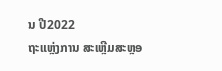ນ ປີ2022
ຖະແຫຼ່ງການ ສະເຫຼີມສະຫຼອ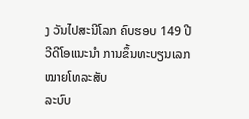ງ ວັນໄປສະນີໂລກ ຄົບຮອບ 149 ປີ
ວີດີໂອແນະນໍາ ການຂຶ້ນທະບຽນເລກໝາຍໂທລະສັບ
ລະບົບ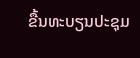ຂື້ນທະບຽນປະຊຸມ